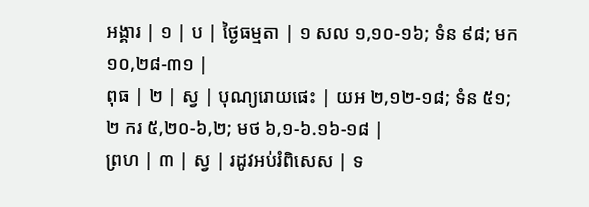អង្គារ | ១ | ប | ថ្ងៃធម្មតា | ១ សល ១,១០-១៦; ទំន ៩៨; មក ១០,២៨-៣១ |
ពុធ | ២ | ស្វ | បុណ្យរោយផេះ | យអ ២,១២-១៨; ទំន ៥១; ២ ករ ៥,២០-៦,២; មថ ៦,១-៦.១៦-១៨ |
ព្រហ | ៣ | ស្វ | រដូវអប់រំពិសេស | ទ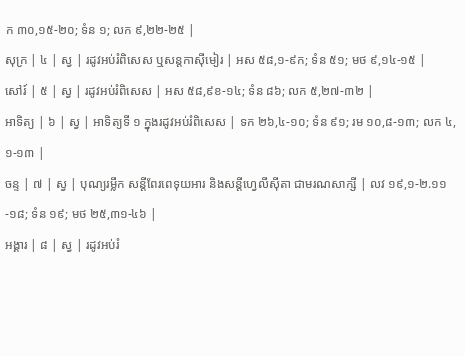ក ៣០,១៥-២០; ទំន ១; លក ៩,២២-២៥ |
សុក្រ | ៤ | ស្វ | រដូវអប់រំពិសេស ឬសន្ដកាស៊ីមៀរ | អស ៥៨,១-៩ក; ទំន ៥១; មថ ៩,១៤-១៥ |
សៅរ៍ | ៥ | ស្វ | រដូវអប់រំពិសេស | អស ៥៨,៩ខ-១៤; ទំន ៨៦; លក ៥,២៧-៣២ |
អាទិត្យ | ៦ | ស្វ | អាទិត្យទី ១ ក្នុងរដូវអប់រំពិសេស | ទក ២៦,៤-១០; ទំន ៩១; រម ១០,៨-១៣; លក ៤,១-១៣ |
ចន្ទ | ៧ | ស្វ | បុណ្យរម្លឹក សន្តីពែរពេទុយអារ និងសន្តីហ្វេលីស៊ីតា ជាមរណសាក្សី | លវ ១៩,១-២.១១-១៨; ទំន ១៩; មថ ២៥,៣១-៤៦ |
អង្គារ | ៨ | ស្វ | រដូវអប់រំ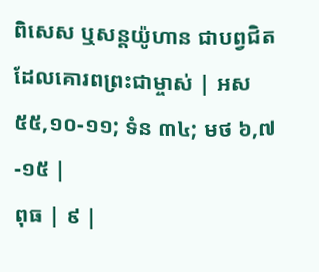ពិសេស ឬសន្ដយ៉ូហាន ជាបព្វជិតដែលគោរពព្រះជាម្ចាស់ | អស ៥៥,១០-១១; ទំន ៣៤; មថ ៦,៧-១៥ |
ពុធ | ៩ |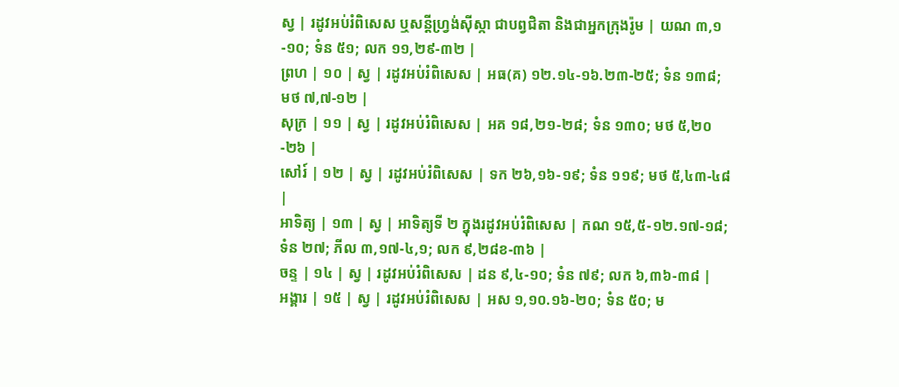ស្វ | រដូវអប់រំពិសេស ឬសន្តីហ្វ្រង់ស៊ីស្កា ជាបព្វជិតា និងជាអ្នកក្រុងរ៉ូម | យណ ៣,១-១០; ទំន ៥១; លក ១១,២៩-៣២ |
ព្រហ | ១០ | ស្វ | រដូវអប់រំពិសេស | អធ(គ) ១២.១៤-១៦.២៣-២៥; ទំន ១៣៨; មថ ៧,៧-១២ |
សុក្រ | ១១ | ស្វ | រដូវអប់រំពិសេស | អគ ១៨,២១-២៨; ទំន ១៣០; មថ ៥,២០-២៦ |
សៅរ៍ | ១២ | ស្វ | រដូវអប់រំពិសេស | ទក ២៦,១៦-១៩; ទំន ១១៩; មថ ៥,៤៣-៤៨ |
អាទិត្យ | ១៣ | ស្វ | អាទិត្យទី ២ ក្នុងរដូវអប់រំពិសេស | កណ ១៥,៥-១២.១៧-១៨; ទំន ២៧; ភីល ៣,១៧-៤,១; លក ៩,២៨ខ-៣៦ |
ចន្ទ | ១៤ | ស្វ | រដូវអប់រំពិសេស | ដន ៩,៤-១០; ទំន ៧៩; លក ៦,៣៦-៣៨ |
អង្គារ | ១៥ | ស្វ | រដូវអប់រំពិសេស | អស ១,១០.១៦-២០; ទំន ៥០; ម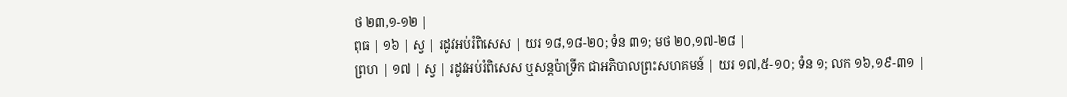ថ ២៣,១-១២ |
ពុធ | ១៦ | ស្វ | រដូវអប់រំពិសេស | យរ ១៨,១៨-២០; ទំន ៣១; មថ ២០,១៧-២៨ |
ព្រហ | ១៧ | ស្វ | រដូវអប់រំពិសេស ឬសន្តប៉ាទ្រីក ជាអភិបាលព្រះសហគមន៍ | យរ ១៧,៥-១០; ទំន ១; លក ១៦,១៩-៣១ |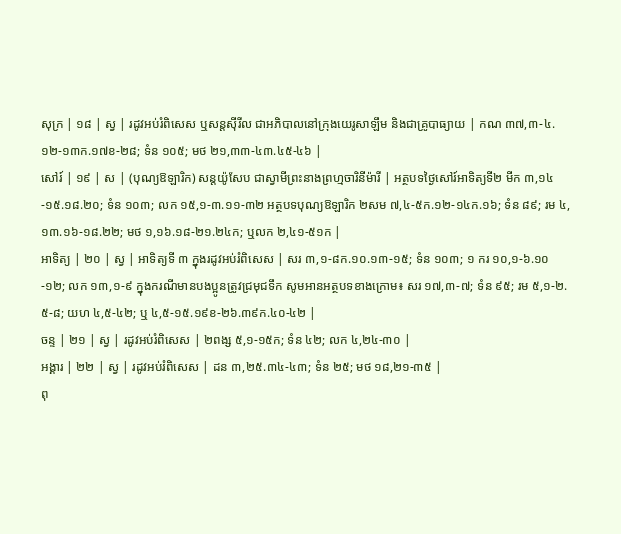សុក្រ | ១៨ | ស្វ | រដូវអប់រំពិសេស ឬសន្ដស៊ីរីល ជាអភិបាលនៅក្រុងយេរូសាឡឹម និងជាគ្រូបាធ្យាយ | កណ ៣៧,៣-៤.១២-១៣ក.១៧ខ-២៨; ទំន ១០៥; មថ ២១,៣៣-៤៣.៤៥-៤៦ |
សៅរ៍ | ១៩ | ស | (បុណ្យឱឡារិក) សន្តយ៉ូសែប ជាស្វាមីព្រះនាងព្រហ្មចារិនីម៉ារី | អត្ថបទថ្ងៃសៅរ៍អាទិត្យទី២ មីក ៣,១៤-១៥.១៨.២០; ទំន ១០៣; លក ១៥,១-៣.១១-៣២ អត្ថបទបុណ្យឱឡារិក ២សម ៧,៤-៥ក.១២-១៤ក.១៦; ទំន ៨៩; រម ៤,១៣.១៦-១៨.២២; មថ ១,១៦.១៨-២១.២៤ក; ឬលក ២,៤១-៥១ក |
អាទិត្យ | ២០ | ស្វ | អាទិត្យទី ៣ ក្នុងរដូវអប់រំពិសេស | សរ ៣,១-៨ក.១០.១៣-១៥; ទំន ១០៣; ១ ករ ១០,១-៦.១០-១២; លក ១៣,១-៩ ក្នុងករណីមានបងប្អូនត្រូវជ្រមុជទឹក សូមអានអត្ថបទខាងក្រោម៖ សរ ១៧,៣-៧; ទំន ៩៥; រម ៥,១-២.៥-៨; យហ ៤,៥-៤២; ឬ ៤,៥-១៥.១៩ខ-២៦.៣៩ក.៤០-៤២ |
ចន្ទ | ២១ | ស្វ | រដូវអប់រំពិសេស | ២ពង្ស ៥,១-១៥ក; ទំន ៤២; លក ៤,២៤-៣០ |
អង្គារ | ២២ | ស្វ | រដូវអប់រំពិសេស | ដន ៣,២៥.៣៤-៤៣; ទំន ២៥; មថ ១៨,២១-៣៥ |
ពុ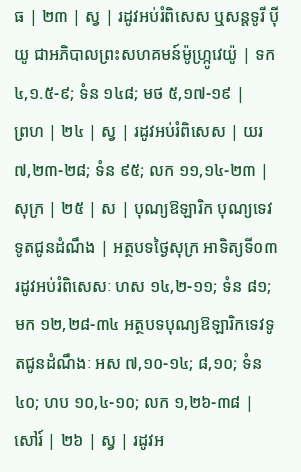ធ | ២៣ | ស្វ | រដូវអប់រំពិសេស ឬសន្តទូរី ប៉ីយូ ជាអភិបាលព្រះសហគមន៍ម៉ូហ្រ្កូវេយ៉ូ | ទក ៤,១.៥-៩; ទំន ១៤៨; មថ ៥,១៧-១៩ |
ព្រហ | ២៤ | ស្វ | រដូវអប់រំពិសេស | យរ ៧,២៣-២៨; ទំន ៩៥; លក ១១,១៤-២៣ |
សុក្រ | ២៥ | ស | បុណ្យឱឡារិក បុណ្យទេវទូតជូនដំណឹង | អត្ថបទថ្ងៃសុក្រ អាទិត្យទី០៣ រដូវអប់រំពិសេសៈ ហស ១៤,២-១១; ទំន ៨១; មក ១២,២៨-៣៤ អត្ថបទបុណ្យឱឡារិកទេវទូតជូនដំណឹងៈ អស ៧,១០-១៤; ៨,១០; ទំន ៤០; ហប ១០,៤-១០; លក ១,២៦-៣៨ |
សៅរ៍ | ២៦ | ស្វ | រដូវអ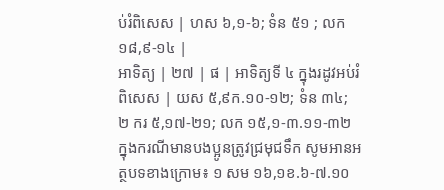ប់រំពិសេស | ហស ៦,១-៦; ទំន ៥១ ; លក ១៨,៩-១៤ |
អាទិត្យ | ២៧ | ផ | អាទិត្យទី ៤ ក្នុងរដូវអប់រំពិសេស | យស ៥,៩ក.១០-១២; ទំន ៣៤; ២ ករ ៥,១៧-២១; លក ១៥,១-៣.១១-៣២ ក្នុងករណីមានបងប្អូនត្រូវជ្រមុជទឹក សូមអានអត្ថបទខាងក្រោម៖ ១ សម ១៦,១ខ.៦-៧.១០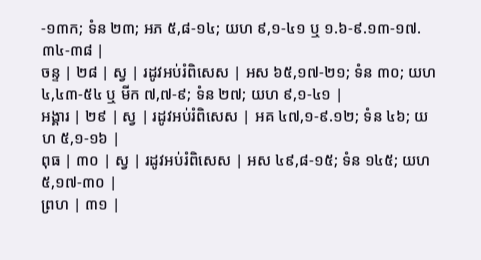-១៣ក; ទំន ២៣; អភ ៥,៨-១៤; យហ ៩,១-៤១ ឬ ១.៦-៩.១៣-១៧.៣៤-៣៨ |
ចន្ទ | ២៨ | ស្វ | រដូវអប់រំពិសេស | អស ៦៥,១៧-២១; ទំន ៣០; យហ ៤,៤៣-៥៤ ឬ មីក ៧,៧-៩; ទំន ២៧; យហ ៩,១-៤១ |
អង្គារ | ២៩ | ស្វ | រដូវអប់រំពិសេស | អគ ៤៧,១-៩.១២; ទំន ៤៦; យហ ៥,១-១៦ |
ពុធ | ៣០ | ស្វ | រដូវអប់រំពិសេស | អស ៤៩,៨-១៥; ទំន ១៤៥; យហ ៥,១៧-៣០ |
ព្រហ | ៣១ |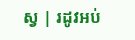ស្វ | រដូវអប់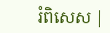រំពិសេស |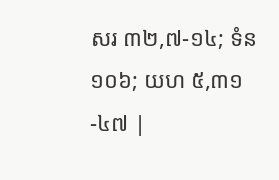សរ ៣២,៧-១៤; ទំន ១០៦; យហ ៥,៣១-៤៧ |